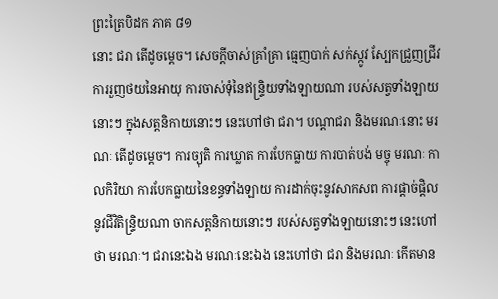ព្រះត្រៃបិដក ភាគ ៨១
នោះ ជរា តើដូចម្តេច។ សេចក្តីចាស់គ្រាំគ្រា ធ្មេញបាក់ សក់ស្កូវ ស្បែកជ្រួញជ្រីវ ការរួញថយនៃអាយុ ការចាស់ទុំនៃឥន្ទ្រិយទាំងឡាយណា របស់សត្វទាំងឡាយនោះៗ ក្នុងសត្តនិកាយនោះៗ នេះហៅថា ជរា។ បណ្តាជរា និងមរណៈនោះ មរណៈ តើដូចម្តេច។ ការច្យុតិ ការឃ្លាត ការបែកធ្លាយ ការបាត់បង់ មច្ចុ មរណៈ កាលកិរិយា ការបែកធ្លាយនៃខន្ធទាំងឡាយ ការដាក់ចុះនូវសាកសព ការផ្តាច់ផ្តិល នូវជីវិតិន្រ្ទិយណា ចាកសត្តនិកាយនោះៗ របស់សត្វទាំងឡាយនោះៗ នេះហៅថា មរណៈ។ ជរានេះឯង មរណៈនេះឯង នេះហៅថា ជរា និងមរណៈ កើតមាន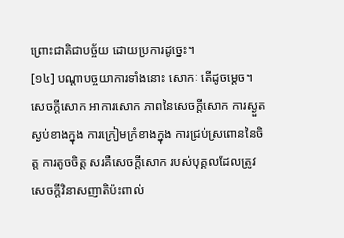ព្រោះជាតិជាបច្ច័យ ដោយប្រការដូច្នេះ។
[១៤] បណ្តាបច្ចយាការទាំងនោះ សោកៈ តើដូចម្តេច។ សេចក្តីសោក អាការសោក ភាពនៃសេចក្តីសោក ការស្ងួតស្ងប់ខាងក្នុង ការក្រៀមក្រំខាងក្នុង ការជ្រប់ស្រពោននៃចិត្ត ការតូចចិត្ត សរគឺសេចក្តីសោក របស់បុគ្គលដែលត្រូវសេចក្តីវិនាសញាតិប៉ះពាល់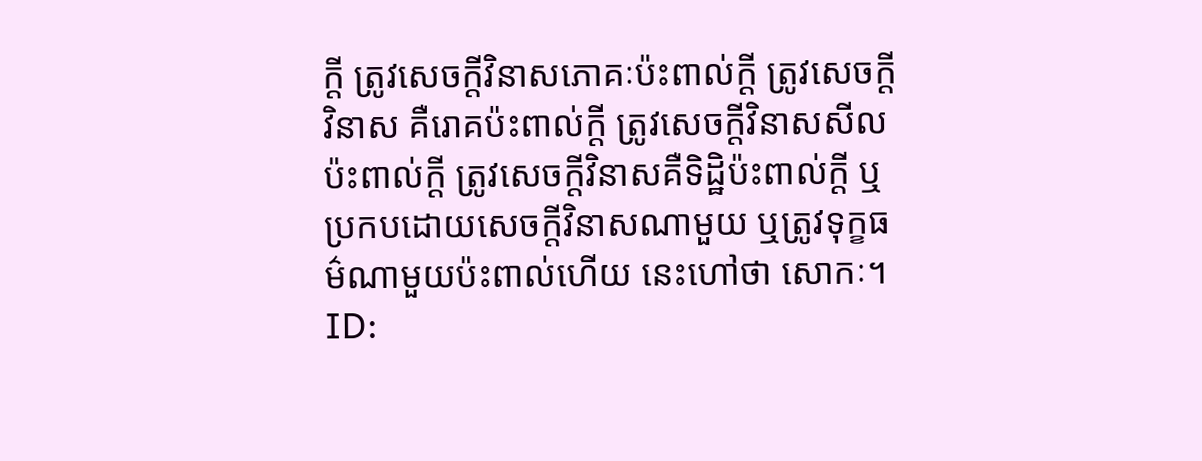ក្តី ត្រូវសេចក្តីវិនាសភោគៈប៉ះពាល់ក្តី ត្រូវសេចក្តីវិនាស គឺរោគប៉ះពាល់ក្តី ត្រូវសេចក្តីវិនាសសីលប៉ះពាល់ក្តី ត្រូវសេចក្តីវិនាសគឺទិដ្ឋិប៉ះពាល់ក្តី ឬប្រកបដោយសេចក្តីវិនាសណាមួយ ឬត្រូវទុក្ខធម៌ណាមួយប៉ះពាល់ហើយ នេះហៅថា សោកៈ។
ID: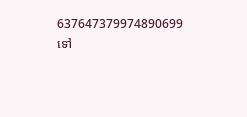637647379974890699
ទៅ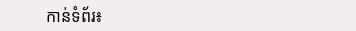កាន់ទំព័រ៖